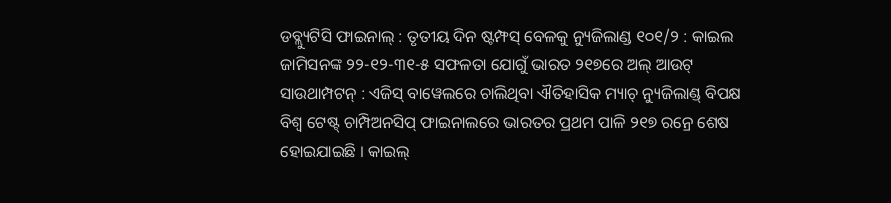ଡବ୍ଲ୍ୟୁଟିସି ଫାଇନାଲ୍ : ତୃତୀୟ ଦିନ ଷ୍ଟମ୍ଫସ୍ ବେଳକୁ ନ୍ୟୁଜିଲାଣ୍ଡ ୧୦୧/୨ : କାଇଲ ଜାମିସନଙ୍କ ୨୨-୧୨-୩୧-୫ ସଫଳତା ଯୋଗୁଁ ଭାରତ ୨୧୭ରେ ଅଲ୍ ଆଉଟ୍
ସାଉଥାମ୍ପଟନ୍ : ଏଜିସ୍ ବାୱେଲରେ ଚାଲିଥିବା ଐତିହାସିକ ମ୍ୟାଚ୍ ନ୍ୟୁଜିଲାଣ୍ଡ୍ ବିପକ୍ଷ ବିଶ୍ୱ ଟେଷ୍ଟ୍ ଚାମ୍ପିଅନସିପ୍ ଫାଇନାଲରେ ଭାରତର ପ୍ରଥମ ପାଳି ୨୧୭ ରନ୍ରେ ଶେଷ ହୋଇଯାଇଛି । କାଇଲ୍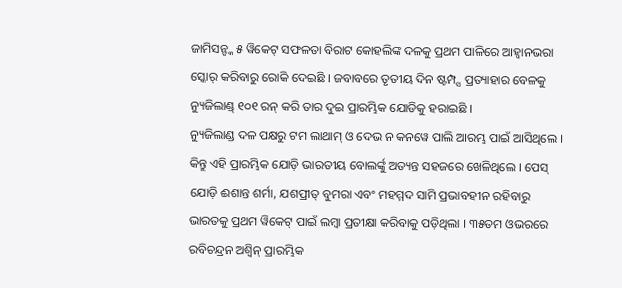ଜାମିସନ୍ଙ୍କ ୫ ୱିକେଟ୍ ସଫଳତା ବିରାଟ କୋହଲିଙ୍କ ଦଳକୁ ପ୍ରଥମ ପାଳିରେ ଆହ୍ୱାନଭରା ସ୍କୋର୍ କରିବାରୁ ରୋକି ଦେଇଛି । ଜବାବରେ ତୃତୀୟ ଦିନ ଷ୍ଟମ୍ପ୍ସ ପ୍ରତ୍ୟାହାର ବେଳକୁ ନ୍ୟୁଜିଲାଣ୍ଡ୍ ୧୦୧ ରନ୍ କରି ତାର ଦୁଇ ପ୍ରାରମ୍ଭିକ ଯୋଡିକୁ ହରାଇଛି ।
ନ୍ୟୁଜିଲାଣ୍ଡ ଦଳ ପକ୍ଷରୁ ଟମ ଲାଥାମ୍ ଓ ଦେଭ ନ କନୱେ ପାଲି ଆରମ୍ଭ ପାଇଁ ଆସିଥିଲେ । କିନ୍ତୁ ଏହି ପ୍ରାରମ୍ଭିକ ଯୋଡ଼ି ଭାରତୀୟ ବୋଲର୍ଙ୍କୁ ଅତ୍ୟନ୍ତ ସହଜରେ ଖେଳିଥିଲେ । ପେସ୍ ଯୋଡ଼ି ଈଶାନ୍ତ ଶର୍ମା, ଯଶପ୍ରୀତ୍ ବୁମରା ଏବଂ ମହମ୍ମଦ ସାମି ପ୍ରଭାବହୀନ ରହିବାରୁ ଭାରତକୁ ପ୍ରଥମ ୱିକେଟ୍ ପାଇଁ ଲମ୍ବା ପ୍ରତୀକ୍ଷା କରିବାକୁ ପଡ଼ିଥିଲା । ୩୫ତମ ଓଭରରେ ରବିଚନ୍ଦ୍ରନ ଅଶ୍ୱିନ୍ ପ୍ରାରମ୍ଭିକ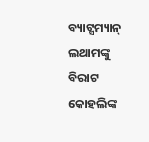ବ୍ୟାଟ୍ସମ୍ୟାନ୍ ଲଥାମଙ୍କୁ ବିରାଟ କୋହଲିଙ୍କ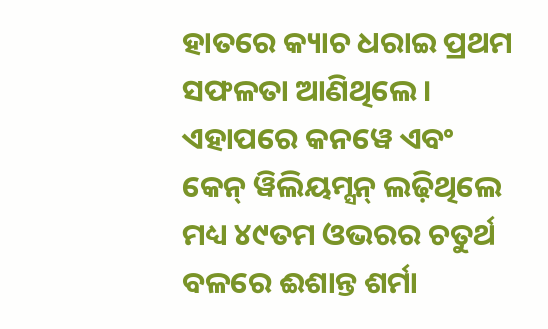ହାତରେ କ୍ୟାଚ ଧରାଇ ପ୍ରଥମ ସଫଳତା ଆଣିଥିଲେ । ଏହାପରେ କନୱେ ଏବଂ କେନ୍ ୱିଲିୟମ୍ସନ୍ ଲଢ଼ିଥିଲେ ମଧ୍ୟ ୪୯ତମ ଓଭରର ଚତୁର୍ଥ ବଳରେ ଈଶାନ୍ତ ଶର୍ମା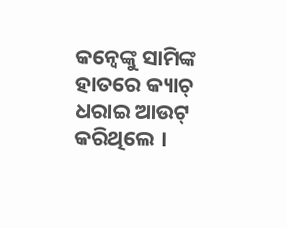କନ୍ୱେଙ୍କୁ ସାମିଙ୍କ ହାତରେ କ୍ୟାଚ୍ ଧରାଇ ଆଉଟ୍ କରିଥିଲେ ।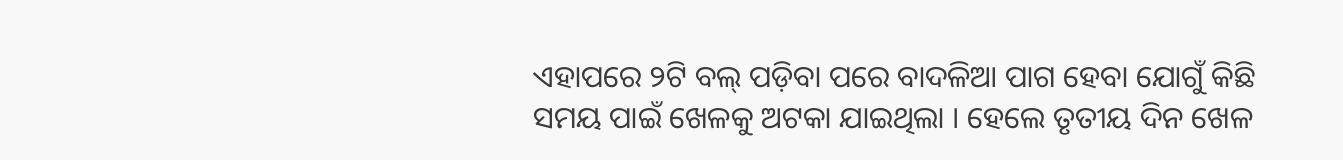ଏହାପରେ ୨ଟି ବଲ୍ ପଡ଼ିବା ପରେ ବାଦଳିଆ ପାଗ ହେବା ଯୋଗୁଁ କିଛି ସମୟ ପାଇଁ ଖେଳକୁ ଅଟକା ଯାଇଥିଲା । ହେଲେ ତୃତୀୟ ଦିନ ଖେଳ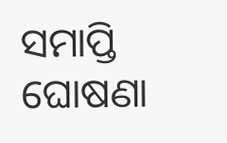ସମାପ୍ତି ଘୋଷଣା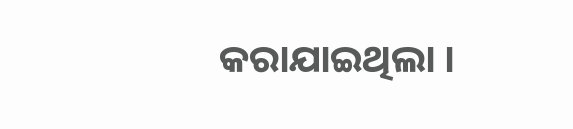କରାଯାଇଥିଲା ।